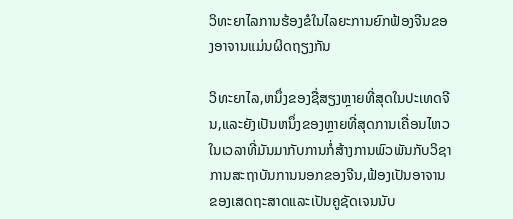ວິທະຍາໄລການຮ້ອງຂໍໃນໄລຍະການຍົກຟ້ອງຈີນຂອງອາຈານແມ່ນຜິດຖຽງກັນ

ວິທະຍາໄລ,ຫນຶ່ງຂອງຊື່ສຽງຫຼາຍທີ່ສຸດໃນປະເທດຈີນ,ແລະຍັງເປັນຫນຶ່ງຂອງຫຼາຍທີ່ສຸດການເຄື່ອນໄຫວໃນເວລາທີ່ມັນມາກັບການກໍ່ສ້າງການພົວພັນກັບວິຊາການສະຖາບັນການນອກຂອງຈີນ,ຟ້ອງເປັນອາຈານຂອງເສດຖະສາດແລະເປັນຄູຊັດເຈນນັບ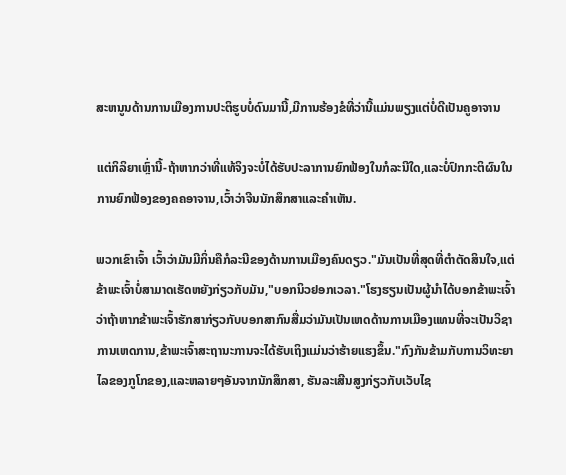ສະຫນູນດ້ານການເມືອງການປະຕິຮູບບໍ່ດົນມານີ້,ມີການຮ້ອງຂໍທີ່ວ່ານີ້ແມ່ນພຽງແຕ່ບໍ່ດີເປັນຄູອາຈານ

ແຕ່ກິລິຍາເຫຼົ່ານີ້-ຖ້າຫາກວ່າທີ່ແທ້ຈິງຈະບໍ່ໄດ້ຮັບປະລາການຍົກຟ້ອງໃນກໍລະນີໃດ,ແລະບໍ່ປົກກະຕິຜົນໃນການຍົກຟ້ອງຂອງຄຄອາຈານ,ເວົ້າວ່າຈີນນັກສຶກສາແລະຄໍາເຫັນ.

ພວກເຂົາເຈົ້າ ເວົ້າວ່າມັນມີກິ່ນຄືກໍລະນີຂອງດ້ານການເມືອງຄົນດຽວ."ມັນເປັນທີ່ສຸດທີ່ຕຳຕັດສິນໃຈ,ແຕ່ຂ້າພະເຈົ້າບໍ່ສາມາດເຮັດຫຍັງກ່ຽວກັບມັນ,"ບອກນິວຢອກເວລາ."ໂຮງຮຽນເປັນຜູ້ນໍາໄດ້ບອກຂ້າພະເຈົ້າວ່າຖ້າຫາກຂ້າພະເຈົ້າຮັກສາກ່ຽວກັບບອກສາກົນສື່ມວ່າມັນເປັນເຫດດ້ານການເມືອງແທນທີ່ຈະເປັນວິຊາການເຫດການ,ຂ້າພະເຈົ້າສະຖານະການຈະໄດ້ຮັບເຖິງແມ່ນວ່າຮ້າຍແຮງຂຶ້ນ."ກົງກັນຂ້າມກັບການວິທະຍາໄລຂອງກູໂກຂອງ,ແລະຫລາຍໆອັນຈາກນັກສຶກສາ, ຮັນລະເສີນສູງກ່ຽວກັບເວັບໄຊ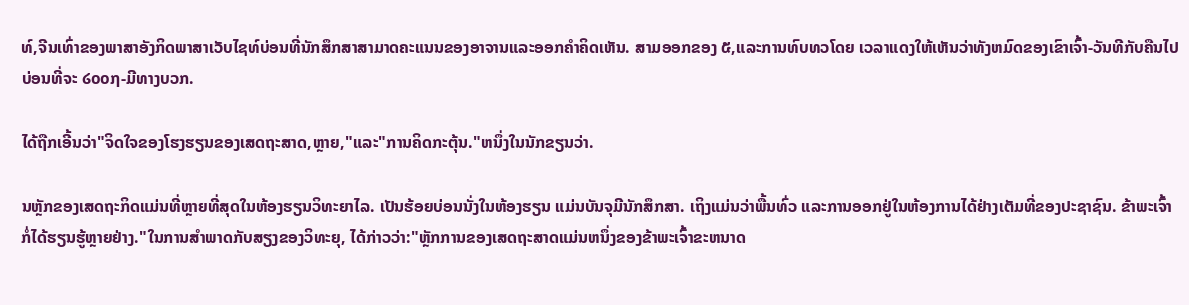ທ໌,ຈີນເທົ່າຂອງພາສາອັງກິດພາສາເວັບໄຊທ໌ບ່ອນທີ່ນັກສຶກສາສາມາດຄະແນນຂອງອາຈານແລະອອກຄໍາຄິດເຫັນ. ສາມອອກຂອງ ໕,ແລະການທົບທວໂດຍ ເວລາແດງໃຫ້ເຫັນວ່າທັງຫມົດຂອງເຂົາເຈົ້າ-ວັນທີກັບຄືນໄປບ່ອນທີ່ຈະ ໒໐໐໗-ມີທາງບວກ.

ໄດ້ຖືກເອີ້ນວ່າ"ຈິດໃຈຂອງໂຮງຮຽນຂອງເສດຖະສາດ,ຫຼາຍ,"ແລະ"ການຄິດກະຕຸ້ນ."ຫນຶ່ງໃນນັກຂຽນວ່າ.

ນຫຼັກຂອງເສດຖະກິດແມ່ນທີ່ຫຼາຍທີ່ສຸດໃນຫ້ອງຮຽນວິທະຍາໄລ. ເປັນຮ້ອຍບ່ອນນັ່ງໃນຫ້ອງຮຽນ ແມ່ນບັນຈຸມີນັກສຶກສາ. ເຖິງແມ່ນວ່າພື້ນທົ່ວ ແລະການອອກຢູ່ໃນຫ້ອງການໄດ້ຢ່າງເຕັມທີ່ຂອງປະຊາຊົນ. ຂ້າພະເຈົ້າກໍ່ໄດ້ຮຽນຮູ້ຫຼາຍຢ່າງ."ໃນການສໍາພາດກັບສຽງຂອງວິທະຍຸ, ໄດ້ກ່າວວ່າ:"ຫຼັກການຂອງເສດຖະສາດແມ່ນຫນຶ່ງຂອງຂ້າພະເຈົ້າຂະຫນາດ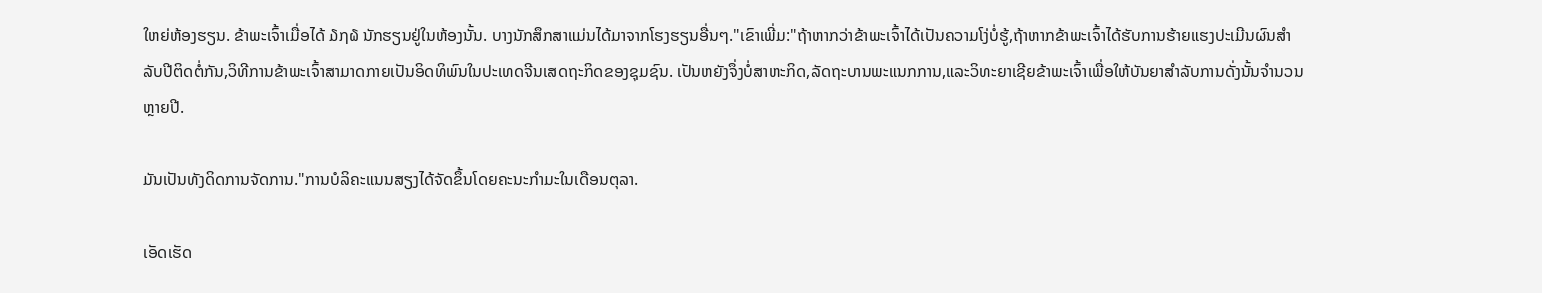ໃຫຍ່ຫ້ອງຮຽນ. ຂ້າພະເຈົ້າເມື່ອໄດ້ ໓໗໖ ນັກຮຽນຢູ່ໃນຫ້ອງນັ້ນ. ບາງນັກສຶກສາແມ່ນໄດ້ມາຈາກໂຮງຮຽນອື່ນໆ."ເຂົາເພີ່ມ:"ຖ້າຫາກວ່າຂ້າພະເຈົ້າໄດ້ເປັນຄວາມໂງ່ບໍ່ຮູ້,ຖ້າຫາກຂ້າພະເຈົ້າໄດ້ຮັບການຮ້າຍແຮງປະເມີນຜົນສໍາລັບປີຕິດຕໍ່ກັນ,ວິທີການຂ້າພະເຈົ້າສາມາດກາຍເປັນອິດທິພົນໃນປະເທດຈີນເສດຖະກິດຂອງຊຸມຊົນ. ເປັນຫຍັງຈຶ່ງບໍ່ສາຫະກິດ,ລັດຖະບານພະແນກການ,ແລະວິທະຍາເຊີຍຂ້າພະເຈົ້າເພື່ອໃຫ້ບັນຍາສໍາລັບການດັ່ງນັ້ນຈໍານວນຫຼາຍປີ.

ມັນເປັນທັງດິດການຈັດການ."ການບໍລິຄະແນນສຽງໄດ້ຈັດຂຶ້ນໂດຍຄະນະກໍາມະໃນເດືອນຕຸລາ.

ເອັດເຮັດ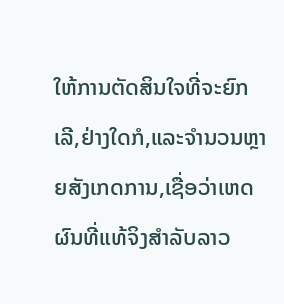ໃຫ້ການຕັດສິນໃຈທີ່ຈະຍົກເລີ,ຢ່າງໃດກໍ,ແລະຈໍານວນຫຼາຍສັງເກດການ,ເຊື່ອວ່າເຫດຜົນທີ່ແທ້ຈິງສໍາລັບລາວ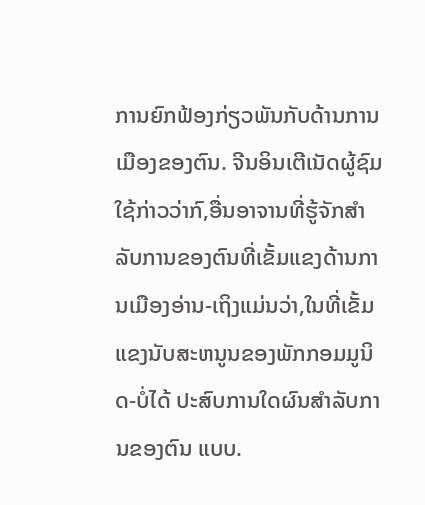ການຍົກຟ້ອງກ່ຽວພັນກັບດ້ານການເມືອງຂອງຕົນ. ຈີນອິນເຕີເນັດຜູ້ຊົມໃຊ້ກ່າວວ່າກົ,ອື່ນອາຈານທີ່ຮູ້ຈັກສໍາລັບການຂອງຕົນທີ່ເຂັ້ມແຂງດ້ານການເມືອງອ່ານ-ເຖິງແມ່ນວ່າ,ໃນທີ່ເຂັ້ມແຂງນັບສະຫນູນຂອງພັກກອມມູນິດ-ບໍ່ໄດ້ ປະສົບການໃດຜົນສໍາລັບການຂອງຕົນ ແບບ.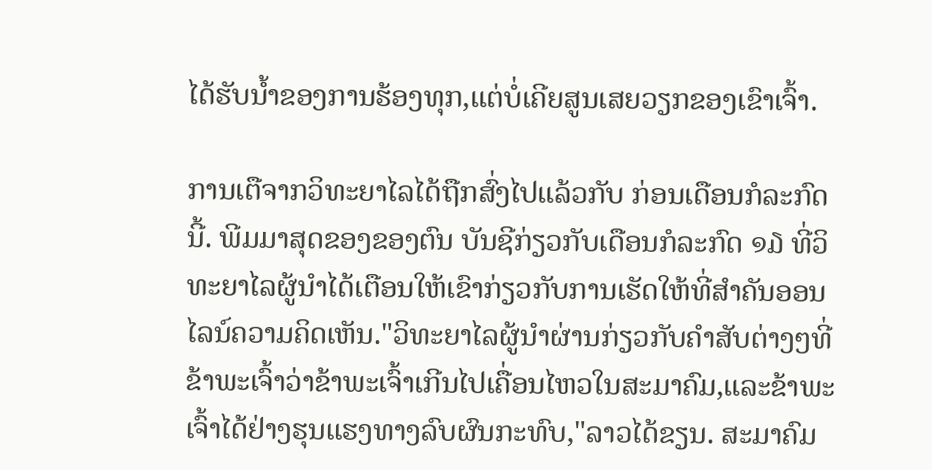ໄດ້ຮັບນ້ຳຂອງການຮ້ອງທຸກ,ແຕ່ບໍ່ເຄີຍສູນເສຍວຽກຂອງເຂົາເຈົ້າ.

ການເຕືຈາກວິທະຍາໄລໄດ້ຖືກສົ່ງໄປແລ້ວກັບ ກ່ອນເດືອນກໍລະກົດນີ້. ພີມມາສຸດຂອງຂອງຕົນ ບັນຊີກ່ຽວກັບເດືອນກໍລະກົດ ໑໓ ທີ່ວິທະຍາໄລຜູ້ນໍາໄດ້ເຕືອນໃຫ້ເຂົາກ່ຽວກັບການເຮັດໃຫ້ທີ່ສໍາຄັນອອນໄລນ໌ຄວາມຄິດເຫັນ."ວິທະຍາໄລຜູ້ນຳຜ່ານກ່ຽວກັບຄໍາສັບຕ່າງໆທີ່ຂ້າພະເຈົ້າວ່າຂ້າພະເຈົ້າເກີນໄປເຄື່ອນໄຫວໃນສະມາຄົມ,ແລະຂ້າພະເຈົ້າໄດ້ຢ່າງຮຸນແຮງທາງລົບຜົນກະທົບ,"ລາວໄດ້ຂຽນ. ສະມາຄົມ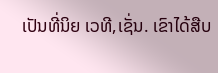ເປັນທີ່ນິຍ ເວທີ,ເຊັ່ນ. ເຂົາໄດ້ສືບ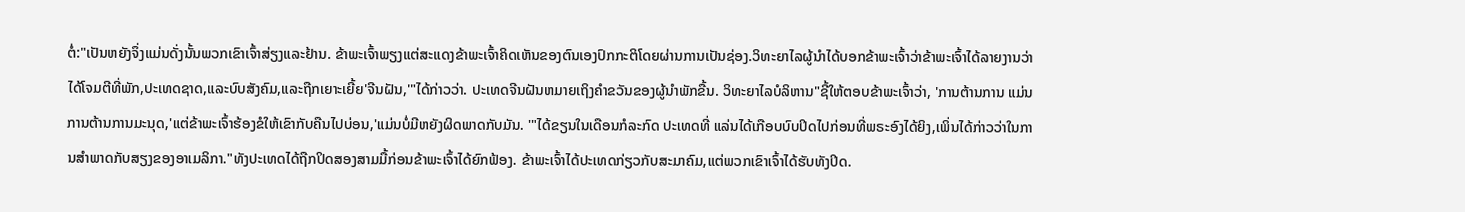ຕໍ່:"ເປັນຫຍັງຈຶ່ງແມ່ນດັ່ງນັ້ນພວກເຂົາເຈົ້າສ່ຽງແລະຢ້ານ. ຂ້າພະເຈົ້າພຽງແຕ່ສະແດງຂ້າພະເຈົ້າຄິດເຫັນຂອງຕົນເອງປົກກະຕິໂດຍຜ່ານການເປັນຊ່ອງ.ວິທະຍາໄລຜູ້ນຳໄດ້ບອກຂ້າພະເຈົ້າວ່າຂ້າພະເຈົ້າໄດ້ລາຍງານວ່າໄດ້ໂຈມຕີທີ່ພັກ,ປະເທດຊາດ,ແລະບົບສັງຄົມ,ແລະຖືກເຍາະເຍີ້ຍ'ຈີນຝັນ,'"ໄດ້ກ່າວວ່າ. ປະເທດຈີນຝັນຫມາຍເຖິງຄໍາຂວັນຂອງຜູ້ນໍາພັກຂື້ນ. ວິທະຍາໄລບໍລິຫານ"ຊີ້ໃຫ້ຕອບຂ້າພະເຈົ້າວ່າ, 'ການຕ້ານການ ແມ່ນການຕ້ານການມະນຸດ,'ແຕ່ຂ້າພະເຈົ້າຮ້ອງຂໍໃຫ້ເຂົາກັບຄືນໄປບ່ອນ,'ແມ່ນບໍ່ມີຫຍັງຜິດພາດກັບມັນ. '"ໄດ້ຂຽນໃນເດືອນກໍລະກົດ ປະເທດທີ່ ແລ່ນໄດ້ເກືອບບົບປິດໄປກ່ອນທີ່ພຣະອົງໄດ້ຍິງ,ເພິ່ນໄດ້ກ່າວວ່າໃນການສໍາພາດກັບສຽງຂອງອາເມລິກາ."ທັງປະເທດໄດ້ຖືກປິດສອງສາມມື້ກ່ອນຂ້າພະເຈົ້າໄດ້ຍົກຟ້ອງ. ຂ້າພະເຈົ້າໄດ້ປະເທດກ່ຽວກັບສະມາຄົມ,ແຕ່ພວກເຂົາເຈົ້າໄດ້ຮັບທັງປິດ.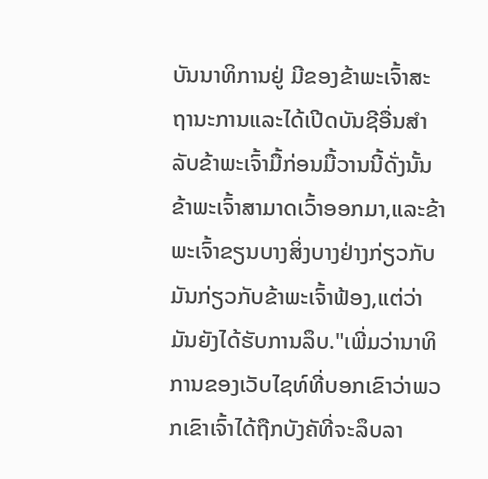ບັນນາທິການຢູ່ ມີຂອງຂ້າພະເຈົ້າສະຖານະການແລະໄດ້ເປີດບັນຊີອື່ນສໍາລັບຂ້າພະເຈົ້າມື້ກ່ອນມື້ວານນີ້ດັ່ງນັ້ນຂ້າພະເຈົ້າສາມາດເວົ້າອອກມາ,ແລະຂ້າພະເຈົ້າຂຽນບາງສິ່ງບາງຢ່າງກ່ຽວກັບມັນກ່ຽວກັບຂ້າພະເຈົ້າຟ້ອງ,ແຕ່ວ່າມັນຍັງໄດ້ຮັບການລຶບ."ເພີ່ມວ່ານາທິການຂອງເວັບໄຊທ໌ທີ່ບອກເຂົາວ່າພວກເຂົາເຈົ້າໄດ້ຖືກບັງຄັທີ່ຈະລຶບລາ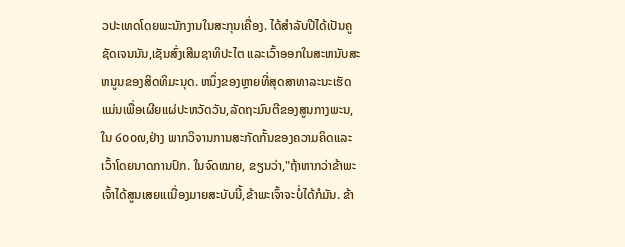ວປະເທດໂດຍພະນັກງານໃນສະກຸນເຄື່ອງ. ໄດ້ສໍາລັບປີໄດ້ເປັນຄູຊັດເຈນນັນ,ເຊັນສົ່ງເສີມຊາທິປະໄຕ ແລະເວົ້າອອກໃນສະຫນັບສະຫນູນຂອງສິດທິມະນຸດ. ຫນຶ່ງຂອງຫຼາຍທີ່ສຸດສາທາລະນະເຮັດແມ່ນເພື່ອເຜີຍແຜ່ປະຫວັດວັນ,ລັດຖະມົນຕີຂອງສູນກາງພະນ,ໃນ ໒໐໐໙,ຢ່າງ ພາກວິຈານການສະກັດກັ້ນຂອງຄວາມຄິດແລະເວົ້າໂດຍນາດການປົກ. ໃນຈົດໝາຍ, ຂຽນວ່າ,"ຖ້າຫາກວ່າຂ້າພະເຈົ້າໄດ້ສູນເສຍແເນື່ອງມາຍສະບັບນີ້,ຂ້າພະເຈົ້າຈະບໍ່ໄດ້ກໍມັນ. ຂ້າ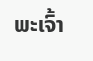ພະເຈົ້າ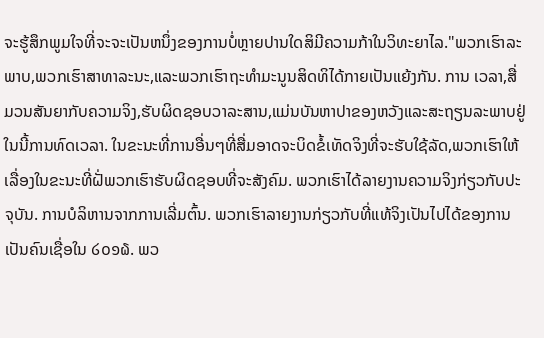ຈະຮູ້ສຶກພູມໃຈທີ່ຈະຈະເປັນຫນຶ່ງຂອງການບໍ່ຫຼາຍປານໃດສິມີຄວາມກ້າໃນວິທະຍາໄລ."ພວກເຮົາລະພາບ,ພວກເຮົາສາທາລະນະ,ແລະພວກເຮົາຖະທໍາມະນູນສິດທິໄດ້ກາຍເປັນແຍ້ງກັນ. ການ ເວລາ,ສື່ມວນສັນຍາກັບຄວາມຈິງ,ຮັບຜິດຊອບວາລະສານ,ແມ່ນບັນຫາປາຂອງຫວັງແລະສະຖຽນລະພາບຢູ່ໃນນີ້ການທົດເວລາ. ໃນຂະນະທີ່ການອື່ນໆທີ່ສື່ມອາດຈະບິດຂໍ້ເທັດຈິງທີ່ຈະຮັບໃຊ້ລັດ,ພວກເຮົາໃຫ້ເລື່ອງໃນຂະນະທີ່ຝັ່ພວກເຮົາຮັບຜິດຊອບທີ່ຈະສັງຄົມ. ພວກເຮົາໄດ້ລາຍງານຄວາມຈິງກ່ຽວກັບປະຈຸບັນ. ການບໍລິຫານຈາກການເລີ່ມຕົ້ນ. ພວກເຮົາລາຍງານກ່ຽວກັບທີ່ແທ້ຈິງເປັນໄປໄດ້ຂອງການເປັນຄົນເຊື່ອໃນ ໒໐໑໖. ພວ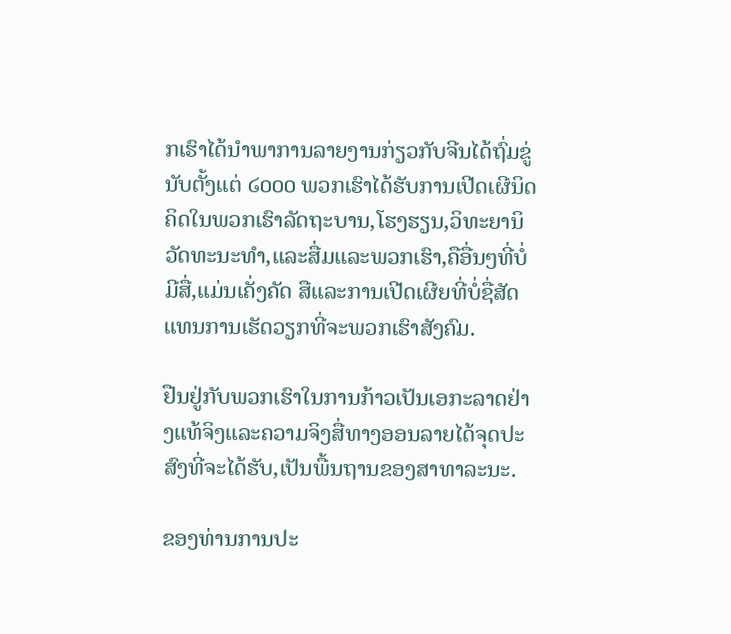ກເຮົາໄດ້ນໍາພາການລາຍງານກ່ຽວກັບຈີນໄດ້ຖົ່ມຂູ່ນັບຕັ້ງແຕ່ ໒໐໐໐ ພວກເຮົາໄດ້ຮັບການເປີດເຜີນິດຄິດໃນພວກເຮົາລັດຖະບານ,ໂຮງຮຽນ,ວິທະຍານິວັດທະນະທໍາ,ແລະສື່ມແລະພວກເຮົາ,ຄືອື່ນໆທີ່ບໍ່ມີສື່,ແມ່ນເຄັ່ງຄັດ ສືແລະການເປີດເຜີຍທີ່ບໍ່ຊື່ສັດແທນການເຮັດວຽກທີ່ຈະພວກເຮົາສັງຄົມ.

ຢືນຢູ່ກັບພວກເຮົາໃນການກ້າວເປັນເອກະລາດຢ່າງແທ້ຈິງແລະຄວາມຈິງສື່ທາງອອນລາຍໄດ້ຈຸດປະສົງທີ່ຈະໄດ້ຮັບ,ເປັນພື້ນຖານຂອງສາທາລະນະ.

ຂອງທ່ານການປະ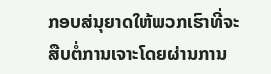ກອບສ່ນຸຍາດໃຫ້ພວກເຮົາທີ່ຈະສືບຕໍ່ການເຈາະໂດຍຜ່ານການ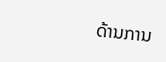ດ້ານການ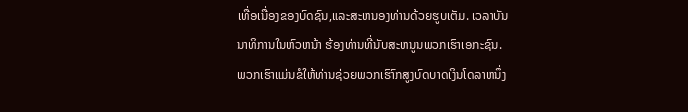ເທື່ອເນື່ອງຂອງບົດຊົນ,ແລະສະຫນອງທ່ານດ້ວຍຮູບເຕັມ. ເວລາບັນນາທິການໃນຫົວຫນ້າ ຮ້ອງທ່ານທີ່ນັບສະຫນູນພວກເຮົາເອກະຊົນ. ພວກເຮົາແມ່ນຂໍໃຫ້ທ່ານຊ່ວຍພວກເຮົາົກສູງບົດບາດເງິນໂດລາຫນຶ່ງ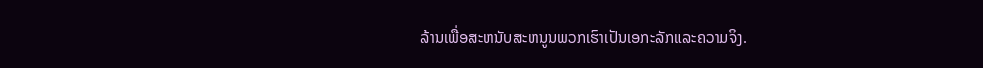ລ້ານເພື່ອສະຫນັບສະຫນູນພວກເຮົາເປັນເອກະລັກແລະຄວາມຈິງ.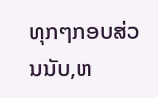ທຸກໆກອບສ່ວນນັບ,ຫ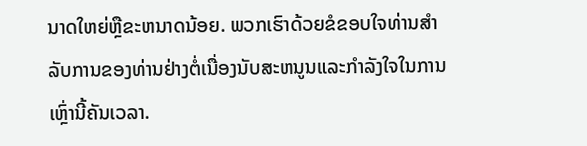ນາດໃຫຍ່ຫຼືຂະຫນາດນ້ອຍ. ພວກເຮົາດ້ວຍຂໍຂອບໃຈທ່ານສໍາລັບການຂອງທ່ານຢ່າງຕໍ່ເນື່ອງນັບສະຫນູນແລະກໍາລັງໃຈໃນການເຫຼົ່ານີ້ຄັນເວລາ.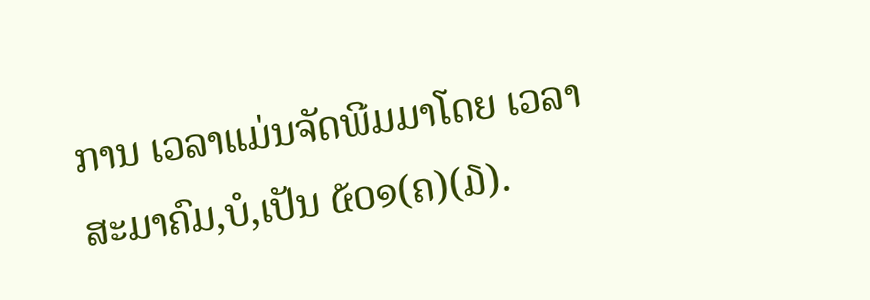ການ ເວລາແມ່ນຈັດພີມມາໂດຍ ເວລາສະມາຄົມ,ບໍ,ເປັນ ໕໐໑(ຄ)(໓).